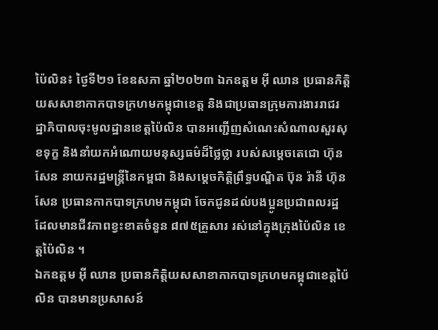ប៉ៃលិន៖ ថ្ងៃទី២១ ខែឧសភា ឆ្នាំ២០២៣ ឯកឧត្តម អ៊ី ឈាន ប្រធានកិត្តិយសសាខាកាកបាទក្រហមកម្ពុជាខេត្ត និងជាប្រធានក្រុមការងាររាជរដ្ឋាភិបាលចុះមូលដ្ឋានខេត្តប៉ៃលិន បានអញ្ជើញសំណេះសំណាលសួរសុខទុក្ខ និងនាំយកអំណោយមនុស្សធម៌ដ៏ថ្លៃថ្លា របស់សម្តេចតេជោ ហ៊ុន សែន នាយករដ្ឋមន្ត្រីនៃកម្ពជា និងសម្តេចកិត្តិព្រឹទ្ធបណ្ឌិត ប៊ុន រ៉ានី ហ៊ុនសែន ប្រធានកាកបាទក្រហមកម្ពុជា ចែកជូនដល់បងប្អូនប្រជាពលរដ្ឋ ដែលមានជីវភាពខ្វះខាតចំនួន ៨៧៥គ្រួសារ រស់នៅក្នុងក្រុងប៉ៃលិន ខេត្តប៉ៃលិន ។
ឯកឧត្តម អ៊ី ឈាន ប្រធានកិត្តិយសសាខាកាកបាទក្រហមកម្ពុជាខេត្តប៉ៃលិន បានមានប្រសាសន៍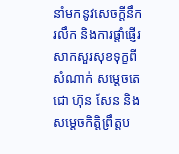នាំមកនូវសេចក្តីនឹករលឹក និងការផ្តាំផ្ញើរសាកសួរសុខទុក្ខពីសំណាក់ សម្តេចតេជោ ហ៊ុន សែន និងសម្តេចកិត្តិព្រឹត្តប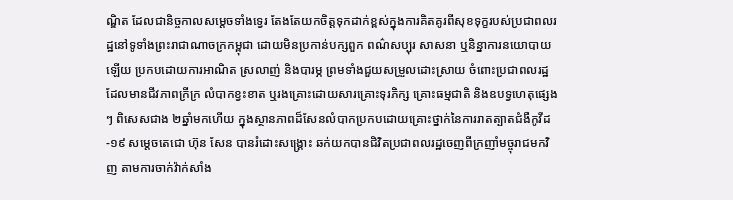ណ្ឌិត ដែលជានិច្ចកាលសម្តេចទាំងទ្វេរ តែងតែយកចិត្តទុកដាក់ខ្ពស់ក្នុងការគិតគូរពីសុខទុក្ខរបស់ប្រជាពលរដ្ឋនៅទូទាំងព្រះរាជាណាចក្រកម្ពុជា ដោយមិនប្រកាន់បក្សពួក ពណ៌សប្បុរ សាសនា ឬនិន្នាការនយោបាយឡើយ ប្រកបដោយការអាណិត ស្រលាញ់ និងបារម្ភ ព្រមទាំងជួយសម្រួលដោះស្រាយ ចំពោះប្រជាពលរដ្ឋ ដែលមានជីវភាពក្រីក្រ លំបាកខ្វះខាត ឬរងគ្រោះដោយសារគ្រោះទុរភិក្ស គ្រោះធម្មជាតិ និងឧបទ្វហេតុផ្សេងៗ ពិសេសជាង ២ឆ្នាំមកហើយ ក្នុងស្ថានភាពដ៏សែនលំបាកប្រកបដោយគ្រោះថ្នាក់នៃការរាតត្បាតជំងឺកូវីដ-១៩ សម្តេចតេជោ ហ៊ុន សែន បានរំដោះសង្រ្គោះ ឆក់យកបានជិវិតប្រជាពលរដ្ឋចេញពីក្រញាំមច្ចុរាជមកវិញ តាមការចាក់វ៉ាក់សាំង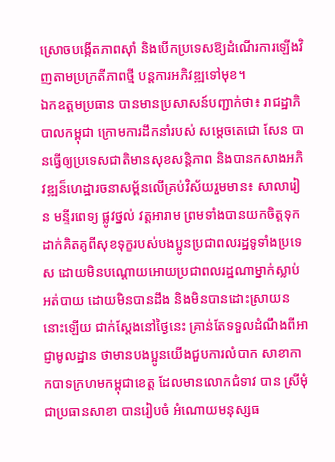ស្រោចបង្កើតភាពស៊ាំ និងបើកប្រទេសឱ្យដំណើរការឡើងវិញតាមប្រក្រតីភាពថ្មី បន្តការអភិវឌ្ឍទៅមុខ។
ឯកឧត្តមប្រធាន បានមានប្រសាសន៍បញ្ជាក់ថា៖ រាជដ្ឋាភិបាលកម្ពុជា ក្រោមការដឹកនាំរបស់ សម្តេចតេជោ សែន បានធ្វើឲ្យប្រទេសជាតិមានសុខសន្តិភាព និងបានកសាងអភិវឌ្ឍន៏ហេដ្ឋារចនាសម្ព័នលើគ្រប់វិស័យរួមមាន៖ សាលារៀន មន្ទីរពេទ្យ ផ្លូវថ្នល់ វត្តអារាម ព្រមទាំងបានយកចិត្តទុកដាក់គិតគូពីសុខទុក្ខរបស់បងប្អូនប្រជាពលរដ្ឋទូទាំងប្រទេស ដោយមិនបណ្តោយអោយប្រជាពលរដ្ឋណាម្នាក់ស្លាប់អត់បាយ ដោយមិនបានដឹង និងមិនបានដោះស្រាយននោះឡើយ ជាក់ស្តែងនៅថ្ងៃនេះ គ្រាន់តែទទួលដំណឹងពីអាជ្ញាមូលដ្ឋាន ថាមានបងប្អូនយើងជួបការលំបាក សាខាកាកបាទក្រហមកម្ពុជាខេត្ត ដែលមានលោកជំទាវ បាន ស្រីមុំ ជាប្រធានសាខា បានរៀបចំ អំណោយមនុស្សធ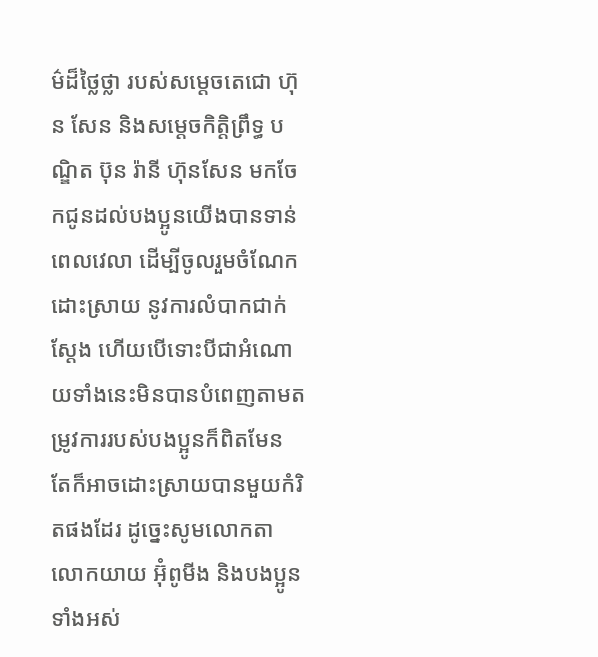ម៌ដ៏ថ្លៃថ្លា របស់សម្តេចតេជោ ហ៊ុន សែន និងសម្តេចកិត្តិព្រឹទ្ធ បណ្ឌិត ប៊ុន រ៉ានី ហ៊ុនសែន មកចែកជូនដល់បងប្អូនយើងបានទាន់ពេលវេលា ដើម្បីចូលរួមចំណែកដោះស្រាយ នូវការលំបាកជាក់ស្តែង ហើយបើទោះបីជាអំណោយទាំងនេះមិនបានបំពេញតាមតម្រូវការរបស់បងប្អូនក៏ពិតមែន តែក៏អាចដោះស្រាយបានមួយកំរិតផងដែរ ដូច្នេះសូមលោកតា លោកយាយ អ៊ុំពូមីង និងបងប្អូនទាំងអស់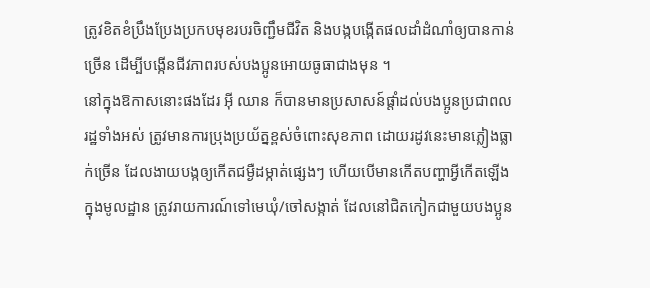ត្រូវខិតខំប្រឹងប្រែងប្រកបមុខរបរចិញ្ជឹមជីវិត និងបង្កបង្កើតផលដាំដំណាំឲ្យបានកាន់ច្រើន ដើម្បីបង្កើនជីវភាពរបស់បងប្អូនអោយធូធាជាងមុន ។
នៅក្នុងឱកាសនោះផងដែរ អ៊ី ឈាន ក៏បានមានប្រសាសន៍ផ្តាំដល់បងប្អូនប្រជាពលរដ្ឋទាំងអស់ ត្រូវមានការប្រុងប្រយ័ត្នខ្ពស់ចំពោះសុខភាព ដោយរដូវនេះមានភ្លៀងធ្លាក់ច្រើន ដែលងាយបង្កឲ្យកើតជម្ងឺដម្កាត់ផ្សេងៗ ហើយបើមានកើតបញ្ហាអ្វីកើតឡើងក្នុងមូលដ្ឋាន ត្រូវរាយការណ៍ទៅមេឃុំ/ចៅសង្កាត់ ដែលនៅជិតកៀកជាមួយបងប្អូន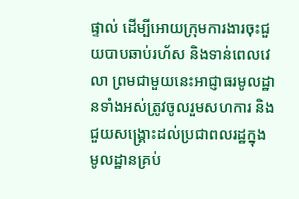ផ្ទាល់ ដើម្បីអោយក្រុមការងារចុះជួយបាបឆាប់រហ័ស និងទាន់ពេលវេលា ព្រមជាមួយនេះអាជ្ញាធរមូលដ្ឋានទាំងអស់ត្រូវចូលរួមសហការ និងជួយសង្រ្គោះដល់ប្រជាពលរដ្ឋក្នុងមូលដ្ឋានគ្រប់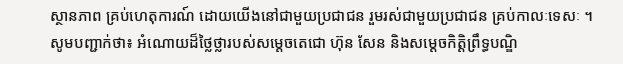ស្ថានភាព គ្រប់ហេតុការណ៍ ដោយយើងនៅជាមួយប្រជាជន រួមរស់ជាមួយប្រជាជន គ្រប់កាលៈទេសៈ ។
សូមបញ្ជាក់ថា៖ អំណោយដ៏ថ្លៃថ្លារបស់សម្តេចតេជោ ហ៊ុន សែន និងសម្តេចកិត្តិព្រឹទ្ធបណ្ឌិ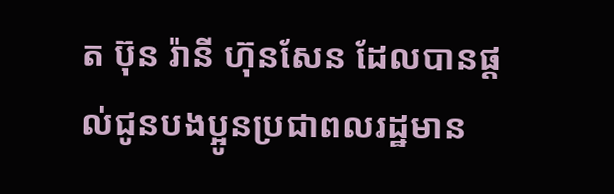ត ប៊ុន រ៉ានី ហ៊ុនសែន ដែលបានផ្ដល់ជូនបងប្អូនប្រជាពលរដ្ឋមាន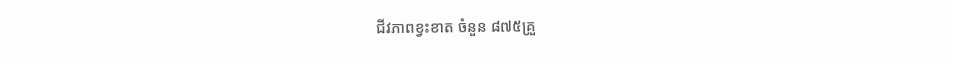ជីវភាពខ្វះខាត ចំនួន ៨៧៥គ្រួ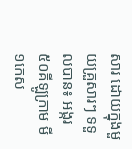សារ ដោយក្នុងមួយគ្រួសារៗ ទទួលបាន៖ អង្ករ ៥០គីឡូក្រាម មី១កេស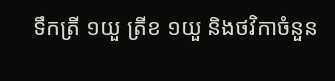ទឹកត្រី ១យួ ត្រីខ ១យួ និងថវិកាចំនួន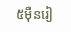៥ម៉ឺនរៀ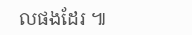លផងដែរ ៕